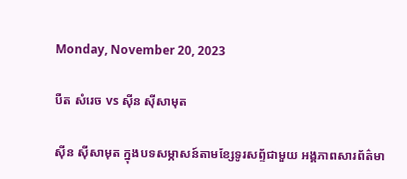Monday, November 20, 2023

បឺត សំរេច vs ស៊ីន ស៊ីសាមុត

ស៊ីន ស៊ីសាមុត ក្នុងបទសម្ភាសន៍តាមខ្សែទូរសព្ទ័ជាមួយ អង្គភាពសារព័ត៌មា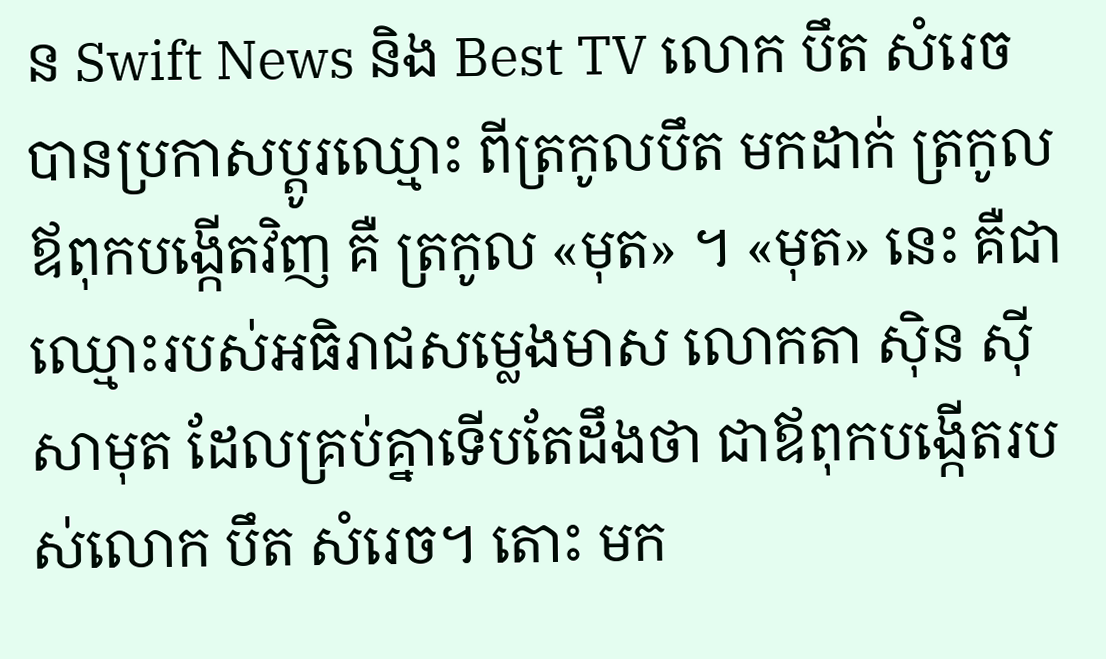ន Swift News និង Best TV លោក បឹត សំរេច បានប្រកាសប្តូរឈ្មោះ ពីត្រកូលបឹត មកដាក់ ត្រកូលឪពុកបង្កើតវិញ គឺ ត្រកូល «មុត» ។ «មុត» នេះ គឺជាឈ្មោះរបស់អធិរាជសម្លេងមាស លោកតា ស៊ិន ស៊ីសាមុត ដែលគ្រប់គ្នាទើបតែដឹងថា ជាឪពុកបង្កើតរបស់លោក បឹត សំរេច។ តោះ មក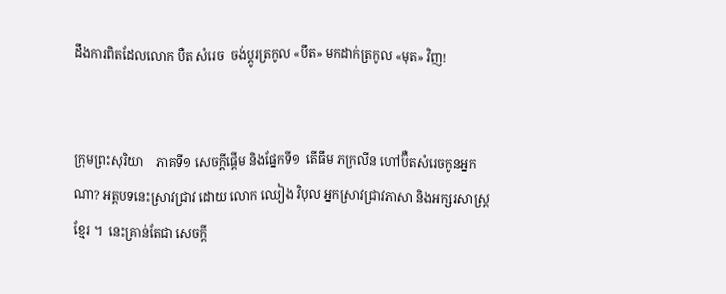ដឹងការពិតដែលលោក បឺត សំរេច  ចង់ប្តូរត្រកូល «បឹត» មកដាក់ត្រកូល «មុត» វិញ!


ក្រុមព្រះសុរិយា    ភាគទី១ សេចក្តីផ្តើម និងផ្នែកទី១  តើធឹម ភក្រលីន ហៅប៊ឺតសំរេចកូនអ្នកណា? អត្តបទនេះស្រាវជ្រាវ ដោយ លោក ឈៀង វិបុល អ្នកស្រាវជ្រាវភាសា និងអក្សរសាស្ត្រខ្មែរ ។  នេះគ្រាន់តែជា សេចក្តី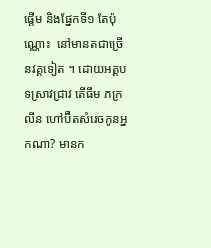ផ្តើម និងផ្នែកទី១ តែប៉ុណ្ណោះ  នៅមានតជាច្រើនវគ្គទៀត ។ ដោយអត្តបទស្រាវជ្រាវ តើធឹម ភក្រលីន ហៅប៊ឺតសំរេចកូនអ្នកណា? មានក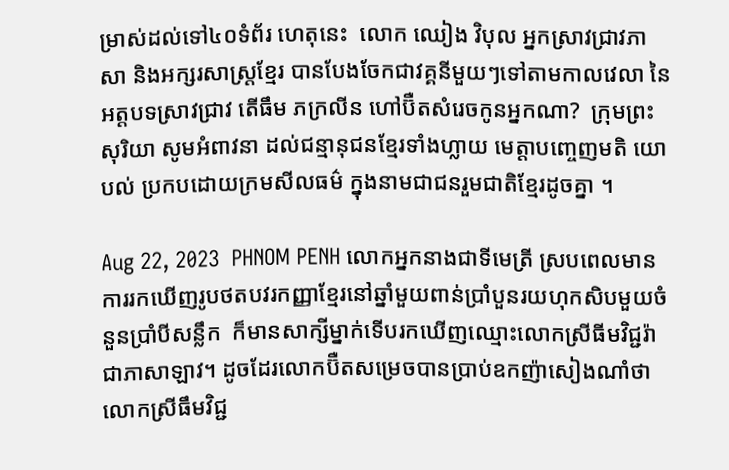ម្រាស់ដល់ទៅ៤០ទំព័រ ហេតុនេះ  លោក ឈៀង វិបុល អ្នកស្រាវជ្រាវភាសា និងអក្សរសាស្ត្រខ្មែរ បានបែងចែកជាវគ្គនីមួយៗទៅតាមកាលវេលា នៃអត្តបទស្រាវជ្រាវ តើធឹម ភក្រលីន ហៅប៊ឺតសំរេចកូនអ្នកណា?  ក្រុមព្រះសុរិយា សូមអំពាវនា ដល់ជន្មានុជនខ្មែរទាំងហ្លាយ មេត្តាបញ្ចេញមតិ យោបល់ ប្រកបដោយក្រមសីលធម៌ ក្នុងនាមជាជនរួមជាតិខ្មែរដូចគ្នា ។

Aug 22, 2023  PHNOM PENH លោកអ្នកនាងជាទីមេត្រី ស្របពេលមានការរកឃើញរូបថតបវរកញ្ញាខ្មែរនៅឆ្នាំមួយពាន់ប្រាំបួនរយហុកសិបមួយចំនួនប្រាំបីសន្លឹក  ក៏មានសាក្សីម្នាក់ទើបរកឃើញឈ្មោះលោកស្រីធីមវិជ្ជរ៉ាជាភាសាឡាវ។ ដូចដែរលោកប៊ឺតសម្រេចបានប្រាប់ឧកញ៉ាសៀងណាំថាលោកស្រីធឹមវិជ្ជ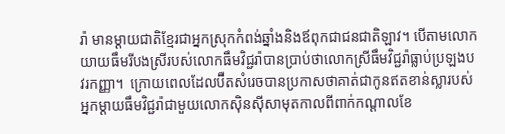រ៉ា មានម្តាយជាតិខ្មែរជាអ្នកស្រុកកំពង់ឆ្នាំងនិងឪពុកជាជនជាតិឡាវ។ បើតាមលោកយាយធឹមរីបងស្រីរបស់លោកធឹមវិជ្ជរ៉ាបានប្រាប់ថាលោកស្រីធឹមវិជ្ជរ៉ាធ្លាប់ប្រឡងបវរកញ្ញា។  ក្រោយពេលដែលប៊ឺតសំរេចបានប្រកាសថាគាត់ជាកូនឥតខាន់ស្លារបស់អ្នកម្ដាយធឹមវិជ្ជរ៉ាជាមួយលោកស៊ិនស៊ីសាមុតកាលពីពាក់កណ្តាលខែ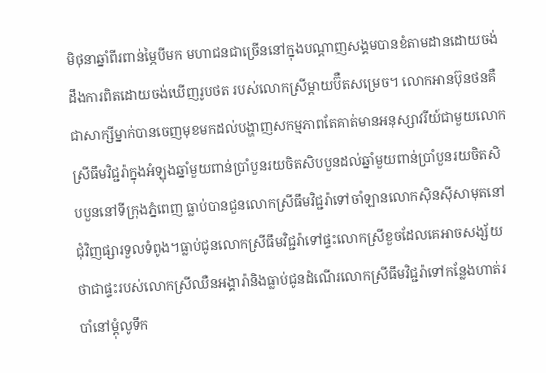មិថុនាឆ្នាំពីរពាន់ម្ភៃបីមក មហាជនជាច្រើននៅក្នុងបណ្ដាញសង្គមបានខំតាមដានដោយចង់ដឹងការពិតដោយចង់ឃើញរូបថត របស់លោកស្រីម្ដាយប៊ឺតសម្រេច។ លោកអានប៊ុនថនគឺជាសាក្សីម្នាក់បានចេញមុខមកដល់បង្ហាញសកម្មភាពតែគាត់មានអនុស្សាវរីយ៍ជាមួយលោកស្រីធឹមវិជ្ជរ៉ាក្នុងអំឡុងឆ្នាំមួយពាន់ប្រាំបួនរយចិតសិបបួនដល់ឆ្នាំមួយពាន់ប្រាំបួនរយចិតសិបបួននៅទីក្រុងភ្នំពេញ ធ្លាប់បានជួនលោកស្រីធឹមវិជ្ជរ៉ាទៅចាំឡានលោកស៊ិនស៊ីសាមុតនៅជុំវិញផ្សារទួលទំពូង។ធ្លាប់ជូនលោកស្រីធឹមវិជ្ជរ៉ាទៅផ្ទះលោកស្រីខួចដែលគេអាចសង្ស័យថាជាផ្ទះរបស់លោកស្រីឈឺនអង្គារ៉ានិងធ្លាប់ជូនដំណើរលោកស្រីធឹមវិជ្ជរ៉ាទៅកន្លែងហាត់របាំនៅម្ដុំលូទឹក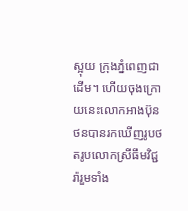ស្អុយ ក្រុងភ្នំពេញជាដើម។ ហើយចុងក្រោយនេះលោកអាងប៊ុនថនបានរកឃើញរូបថតរូបលោកស្រីធឹមវិជ្ជរ៉ារួមទាំង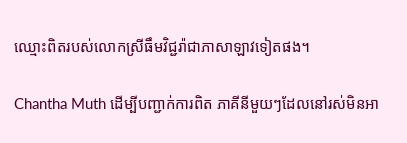ឈ្មោះពិតរបស់លោកស្រីធឹមវិជ្ជរ៉ាជាភាសាឡាវទៀតផង។

Chantha Muth ដើម្បីបញ្ជាក់ការពិត ភាគីនីមួយៗដែលនៅរស់មិនអា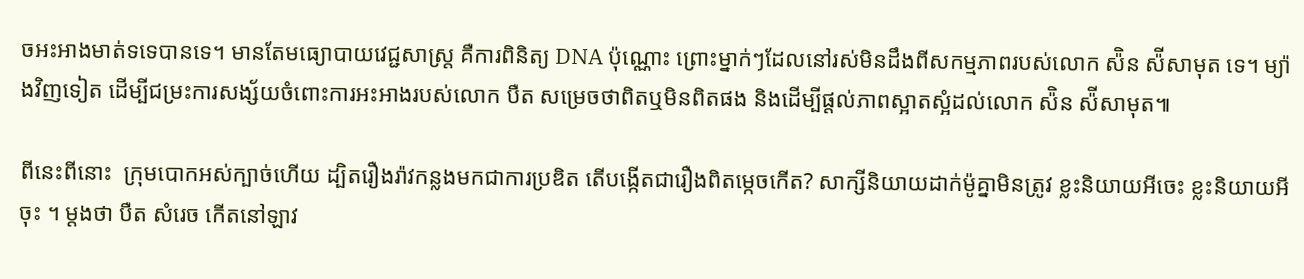ចអះអាងមាត់ទទេបានទេ។ មានតែមធ្យោបាយវេជ្ជសាស្រ្ត គឺការពិនិត្យ DNA ប៉ុណ្ណោះ ព្រោះម្នាក់ៗដែលនៅរស់មិនដឹងពីសកម្មភាពរបស់លោក ស៉ិន ស៉ីសាមុត ទេ។ ម្យ៉ាងវិញទៀត ដេីម្បីជម្រះការសង្ស័យចំពោះការអះអាងរបស់លោក បឺត សម្រេចថាពិតឬមិនពិតផង និងដេីម្បីផ្តល់ភាពស្អាតស្អំដល់លោក ស៉ិន ស៉ីសាមុត៕

ពីនេះពីនោះ  ក្រុមបោកអស់ក្បាច់ហើយ ដ្បិតរឿងរ៉ាវកន្លងមកជាការប្រឌិត តើបង្កើតជារឿងពិតម្កេចកើត? សាក្សីនិយាយដាក់ម៉ូគ្នាមិនត្រូវ ខ្លះនិយាយអីចេះ ខ្លះនិយាយអីចុះ ។ ម្តងថា បឺត សំរេច កើតនៅឡាវ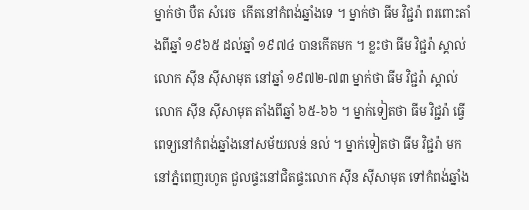ម្នាក់ថា បឺត សំរេច  កើតនៅកំពង់ឆ្នាំងទេ ។ ម្នាក់ថា ធីម វិជ្ជរ៉ា ពរពោះតាំងពីឆ្នាំ ១៩៦៥ ដល់ឆ្នាំ ១៩៧៤ បានកើតមក ។ ខ្លះថា ធីម វិជ្ជរ៉ា ស្គាល់លោក ស៊ីន ស៊ីសាមុត នៅឆ្នាំ ១៩៧២-៧៣ ម្នាក់ថា ធីម វិជ្ជរ៉ា ស្គាល់លោក ស៊ីន ស៊ីសាមុត តាំងពីឆ្នាំ ៦៥-៦៦ ។ ម្នាក់ទៀតថា ធីម វិជ្ជរ៉ា ធ្វើពេទ្យនៅកំពង់ឆ្នាំងនៅសម័យលន់ នល់ ។ ម្នាក់ទៀតថា ធីម វិជ្ជរ៉ា មកនៅភ្នំពេញរហូត ជួលផ្ទះនៅជិតផ្ទះលោក ស៊ីន ស៊ីសាមុត ទៅកំពង់ឆ្នាំង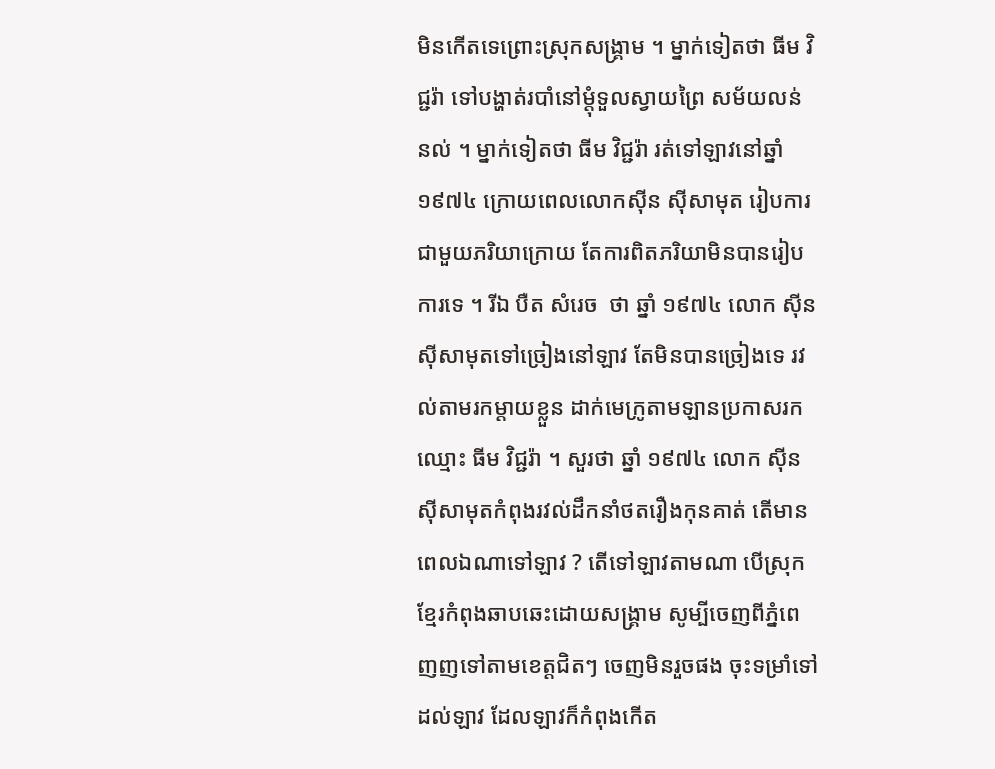មិនកើតទេព្រោះស្រុកសង្គ្រាម ។ ម្នាក់ទៀតថា ធីម វិជ្ជរ៉ា ទៅបង្ហាត់របាំនៅម្តុំទួលស្វាយព្រៃ សម័យលន់ នល់ ។ ម្នាក់ទៀតថា ធីម វិជ្ជរ៉ា រត់ទៅឡាវនៅឆ្នាំ ១៩៧៤ ក្រោយពេលលោកស៊ីន ស៊ីសាមុត រៀបការជាមួយភរិយាក្រោយ តែការពិតភរិយាមិនបានរៀបការទេ ។ រីឯ បឺត សំរេច  ថា ឆ្នាំ ១៩៧៤ លោក ស៊ីន ស៊ីសាមុតទៅច្រៀងនៅឡាវ តែមិនបានច្រៀងទេ រវល់តាមរកម្តាយខ្លួន ដាក់មេក្រូតាមឡានប្រកាសរកឈ្មោះ ធីម វិជ្ជរ៉ា ។ សួរថា ឆ្នាំ ១៩៧៤ លោក ស៊ីន ស៊ីសាមុតកំពុងរវល់ដឹកនាំថតរឿងកុនគាត់ តើមានពេលឯណាទៅឡាវ ? តើទៅឡាវតាមណា បើស្រុកខ្មែរកំពុងឆាបឆេះដោយសង្គ្រាម សូម្បីចេញពីភ្នំពេញញទៅតាមខេត្តជិតៗ ចេញមិនរួចផង ចុះទម្រាំទៅដល់ឡាវ ដែលឡាវក៏កំពុងកើត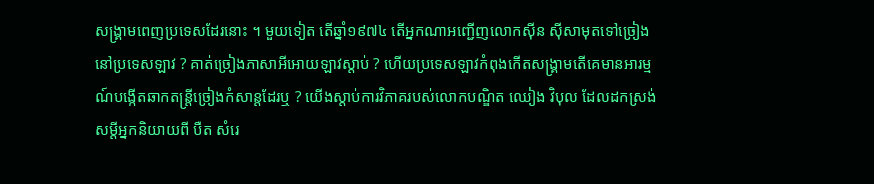សង្គ្រាមពេញប្រទេសដែរនោះ ។ មួយទៀត តើឆ្នាំ១៩៧៤ តើអ្នកណាអញ្ជើញលោកស៊ីន ស៊ីសាមុតទៅច្រៀងនៅប្រទេសឡាវ ? គាត់ច្រៀងភាសាអីអោយឡាវស្តាប់ ? ហើយប្រទេសឡាវកំពុងកើតសង្គ្រាមតើគេមានអារម្មណ៍បង្កើតឆាកតន្រ្តីច្រៀងកំសាន្តដែរឬ ? យើងស្តាប់ការវិភាគរបស់លោកបណ្ឌិត ឈៀង វិបុល ដែលដកស្រង់សម្តីអ្នកនិយាយពី បឺត សំរេ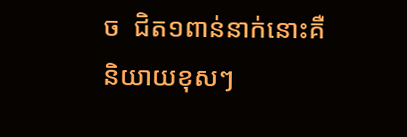ច  ជិត១ពាន់នាក់នោះគឺនិយាយខុសៗ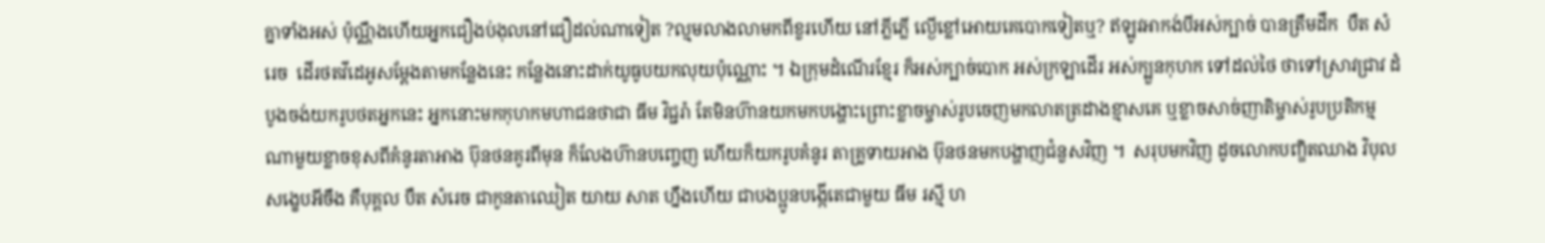គ្នាទាំងអស់ ប៉ុណ្ណឹងហើយអ្នកជឿងប់ងុលនៅជឿដល់ណាទៀត ?ល្មមលាងលាមកពីខួរហើយ នៅភ្លីភ្លើ ល្ងើខ្លៅអោយគេបោកទៀតឬ? ឥឡូវអាកង់បីអស់ក្បាច់ បានត្រឹមដឹក  បឺត សំរេច  ដើរថតវីដេអូសម្តែងតាមកន្លែងនេះ កន្លែងនោះដាក់យូធូបយកលុយប៉ុណ្ណោះ ។ ឯក្រុមដំណើរខ្មែរ ក៏អស់ក្បាច់បោក អស់ក្រឡាដើរ អស់ក្បួនកុហក ទៅដល់ថៃ ថាទៅស្រាវជ្រាវ ដំបូងចង់យករូបថតអ្នកនេះ អ្នកនោះមកកុហកមហាជនថាជា ធីម វិជ្ជរ៉ា តែមិនហ៊ានយកមកបង្ហោះព្រោះខ្លាចម្ចាស់រូបចេញមកលាតត្រដាងខ្មាសគេ ឬខ្លាចសាច់ញាតិម្ចាស់រូបប្រតិកម្ម ណាមួយខ្លាចខុសពីគំនូរតាអាង ប៊ុនថនគូរពីមុន ក៏លែងហ៊ានបញ្ចេញ ហើយក៏យករូបគំនូរ តាគ្រូទាយអាង ប៊ុនថនមកបង្ហាញជំនួសវិញ ។  សរុបមកវិញ ដូចលោកបញ្ឌិតឈាង វិបុល សង្ខេបអីចឹង គឺបុគ្គល បឺត សំរេច ជាកូនតាឈៀត យាយ សាត ហ្នឹងហើយ ជាបងប្អូនបង្កើតេជាមួយ ធីម រស្មី ហ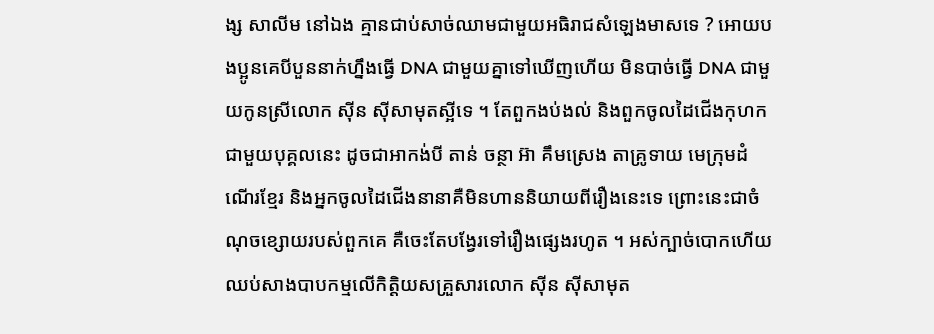ង្ស សាលីម នៅឯង គ្មានជាប់សាច់ឈាមជាមួយអធិរាជសំឡេងមាសទេ ? អោយបងប្អូនគេបីបួននាក់ហ្នឹងធ្វើ DNA ជាមួយគ្នាទៅឃើញហើយ មិនបាច់ធ្វើ DNA ជាមួយកូនស្រីលោក ស៊ីន ស៊ីសាមុតស្អីទេ ។ តែពួកងប់ងល់ និងពួកចូលដៃជើងកុហកជាមួយបុគ្គលនេះ ដូចជាអាកង់បី តាន់ ចន្ថា អ៊ា គឹមស្រេង តាគ្រូទាយ មេក្រុមដំណើរខ្មែរ និងអ្នកចូលដៃជើងនានាគឺមិនហាននិយាយពីរឿងនេះទេ ព្រោះនេះជាចំណុចខ្សោយរបស់ពួកគេ គឺចេះតែបង្វែរទៅរឿងផ្សេងរហូត ។ អស់ក្បាច់បោកហើយ ឈប់សាងបាបកម្មលើកិត្តិយសគ្រួសារលោក ស៊ីន ស៊ីសាមុត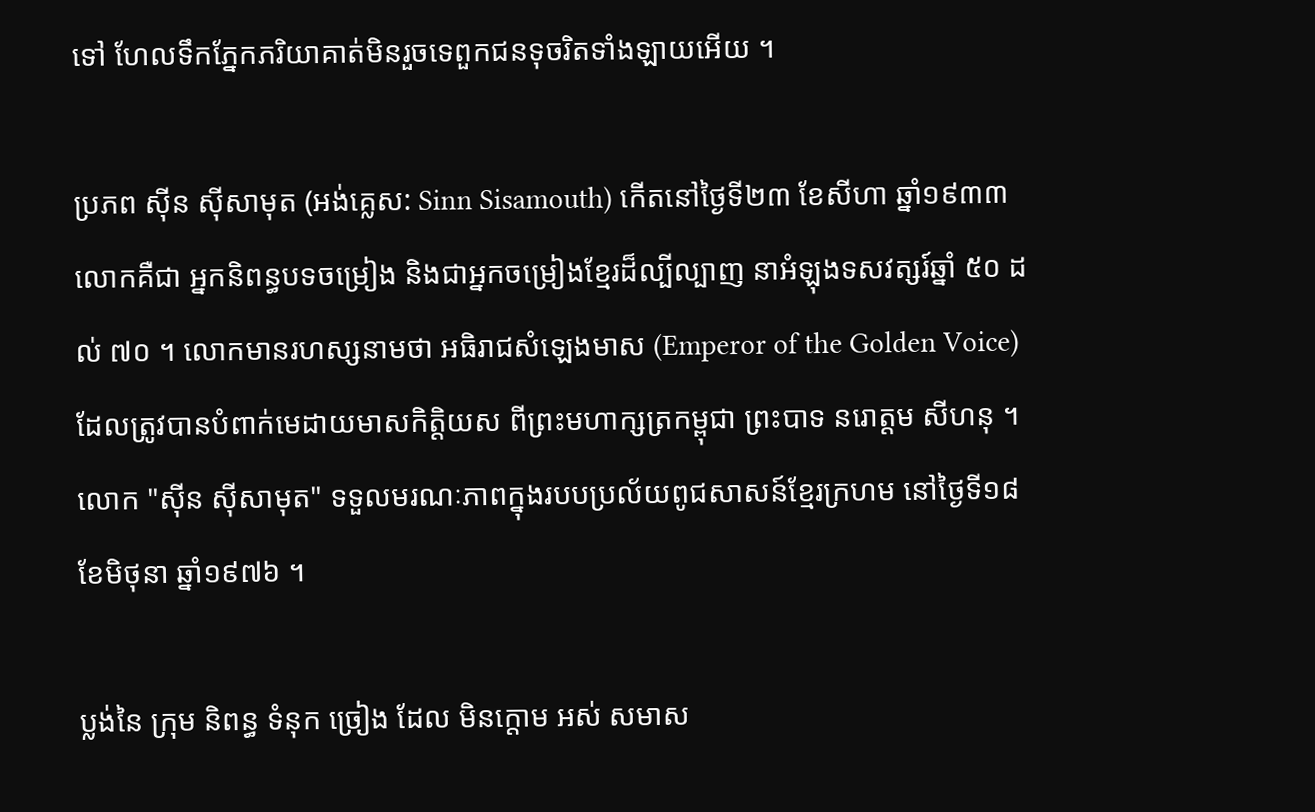ទៅ ហែលទឹកភ្នែកភរិយាគាត់មិនរួចទេពួកជនទុចរិតទាំងឡាយអើយ ។

ប្រភព ស៊ីន ស៊ីសាមុត (អង់គ្លេស: Sinn Sisamouth) កេីតនៅថ្ងៃទី២៣ ខែសីហា ឆ្នាំ១៩៣៣ លោកគឺជា អ្នកនិពន្ធបទចម្រៀង និងជាអ្នកចម្រៀងខ្មែរដ៏ល្បីល្បាញ នាអំឡុងទសវត្សរ៍ឆ្នាំ ៥០ ដល់ ៧០ ។ លោកមានរហស្សនាមថា អធិរាជសំឡេងមាស (Emperor of the Golden Voice) ដែលត្រូវបានបំពាក់មេដាយមាសកិត្តិយស ពីព្រះមហាក្សត្រកម្ពុជា ព្រះបាទ នរោត្តម សីហនុ ។ លោក "ស៊ីន ស៊ីសាមុត" ទទួលមរណៈភាពក្នុងរបបប្រល័យពូជសាសន៍ខ្មែរក្រហម នៅថ្ងៃទី១៨ ខែមិថុនា ឆ្នាំ១៩៧៦ ។

ប្លង់នៃ ក្រុម និពន្ធ ទំនុក ច្រៀង ដែល មិនក្តោម អស់ សមាស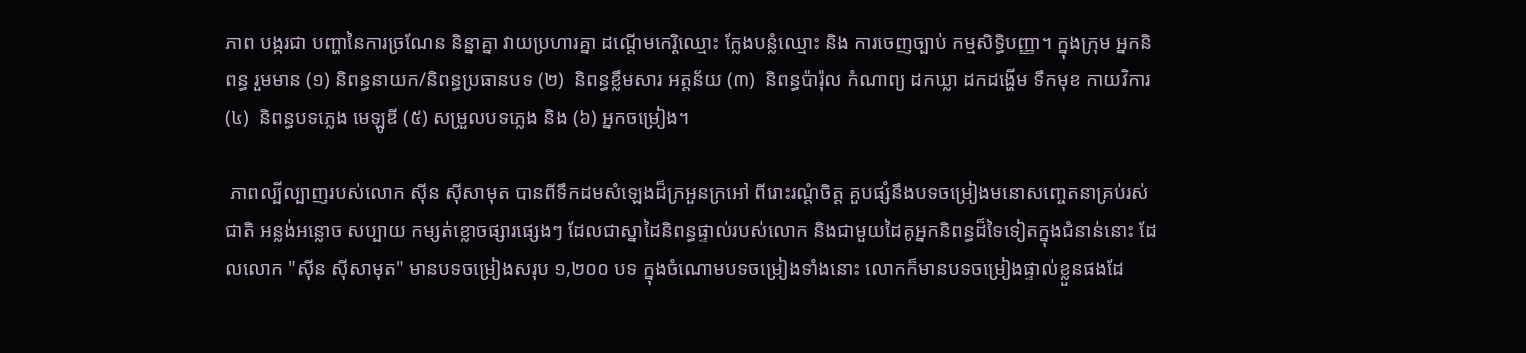ភាព បង្ករជា បញ្ហានៃការច្រណែន និន្នាគ្នា វាយប្រហារគ្នា ដណ្តើមកេរ្តិឈ្មោះ ក្លែងបន្លំឈ្មោះ និង ការចេញច្បាប់ កម្មសិទ្ធិបញ្ញា។ ក្នុងក្រុម អ្នកនិពន្ធ រួមមាន (១) និពន្ធនាយក/និពន្ធប្រធានបទ (២)  និពន្ធខ្លឹមសារ អត្តន័យ (៣)  និពន្ធប៉ារ៉ុល កំណាព្យ ដកឃ្លា ដកដង្ហើម ទឹកមុខ កាយវិការ (៤)  និពន្ធបទភ្លេង មេឡូឌី (៥) សម្រួលបទភ្លេង និង (៦) អ្នកចម្រៀង។

 ភាពល្បីល្បាញរបស់លោក ស៊ីន ស៊ីសាមុត បានពីទឹកដមសំឡេងដ៏ក្រអួនក្រអៅ ពីរោះរណ្ដំចិត្ត គួបផ្សំនឹងបទចម្រៀងមនោសញ្ចេតនាគ្រប់រស់ជាតិ អន្លង់អន្លោច សប្បាយ កម្សត់ខ្លោចផ្សារផ្សេងៗ ដែលជាស្នាដៃនិពន្ធផ្ទាល់របស់លោក និងជាមួយដៃគូអ្នកនិពន្ធដ៏ទៃទៀតក្នុងជំនាន់នោះ ដែលលោក "សុីន សុីសាមុត" មានបទចម្រៀងសរុប ១,២០០ បទ ក្នុងចំណោមបទចម្រៀងទាំងនោះ លោកក៏មានបទចម្រៀងផ្ទាល់ខ្លួនផងដែ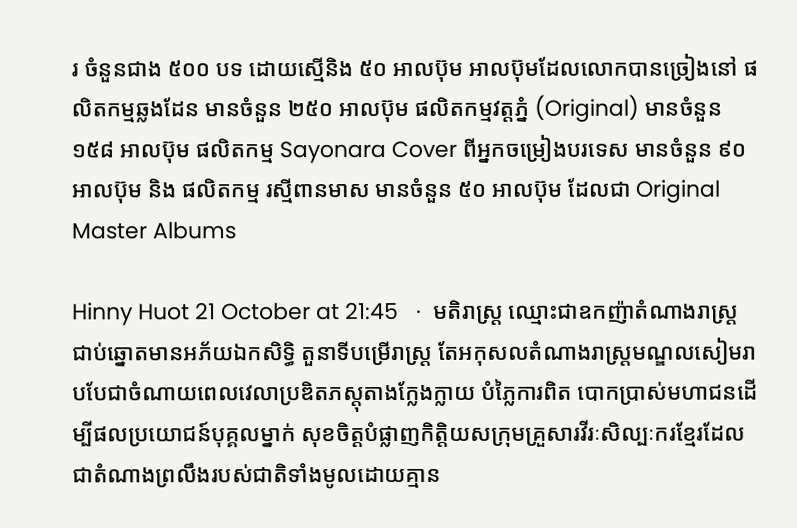រ ចំនួនជាង ៥០០ បទ ដោយស្មើនិង ៥០ អាលប៊ុម អាលប៊ុមដែលលោកបានច្រៀងនៅ ផលិតកម្មឆ្លងដែន មានចំនួន ២៥០ អាលប៊ុម ផលិតកម្មវត្តភ្នំ (Original) មានចំនួន ១៥៨ អាលប៊ុម ផលិតកម្ម Sayonara Cover ពីអ្នកចម្រៀងបរទេស មានចំនួន ៩០ អាលប៊ុម និង ផលិតកម្ម រស្មីពានមាស មានចំនួន ៥០ អាលប៊ុម ដែលជា Original Master Albums

Hinny Huot 21 October at 21:45   ·  មតិរាស្ត្រ ឈ្មោះជាឧកញ៉ាតំណាងរាស្ត្រជាប់ឆ្នោតមានអភ័យឯកសិទ្ធិ តួនាទីបម្រើរាស្ត្រ តែអកុសលតំណាងរាស្ត្រមណ្ឌលសៀមរាបបែជាចំណាយពេលវេលាប្រឌិតភស្តុតាងក្លែងក្លាយ បំភ្លៃការពិត បោកប្រាស់មហាជនដើម្បីផលប្រយោជន៍បុគ្គលម្នាក់ សុខចិត្តបំផ្លាញកិត្តិយសក្រុមគ្រួសារវីរៈសិល្បៈករខ្មែរដែលជាតំណាងព្រលឹងរបស់ជាតិទាំងមូលដោយគ្មាន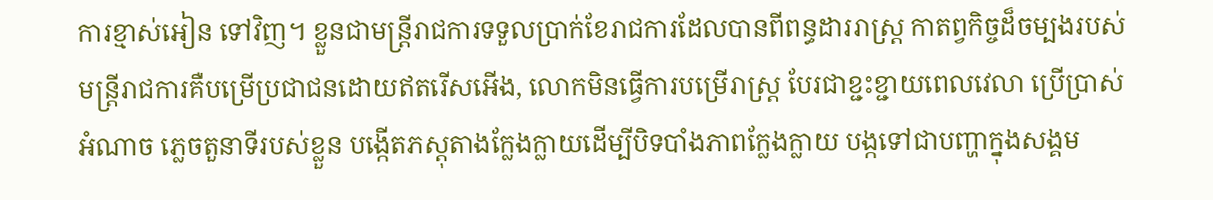ការខ្មាស់អៀន ទៅវិញ។ ខ្លួនជាមន្ត្រីរាជការទទួលប្រាក់ខែរាជការដែលបានពីពន្ធដាររាស្ត្រ កាតព្វកិច្ចដ៏ចម្បងរបស់មន្ត្រីរាជការគឺបម្រើប្រជាជនដោយឥតរើសអើង, លោកមិនធ្វើការបម្រើរាស្ត្រ បែរជាខ្ជះខ្ជាយពេលវេលា ប្រើប្រាស់អំណាច ភ្លេចតួនាទីរបស់ខ្លួន បង្កើតភស្តុតាងក្លែងក្លាយដើម្បីបិទបាំងភាពក្លែងក្លាយ បង្កទៅជាបញ្ហាក្នុងសង្គម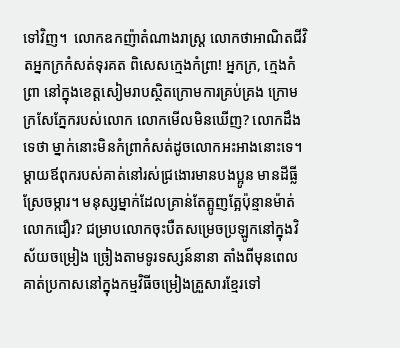ទៅវិញ។  លោកឧកញ៉ាតំណាងរាស្ត្រ លោកថាអាណិតជីវិតអ្នកក្រកំសត់ទុរគត ពិសេសក្មេងកំព្រា! អ្នកក្រ, ក្មេងកំព្រា នៅក្នុងខេត្តសៀមរាបស្ថិតក្រោមការគ្រប់គ្រង ក្រោមក្រសែភ្នែករបស់លោក លោកមើលមិនឃើញ? លោកដឹងទេថា ម្នាក់នោះមិនកំព្រាកំសត់ដូចលោកអះអាងនោះទេ។ ម្ដាយឪពុករបស់គាត់នៅរស់ជ្រងោរមានបងប្អូន មានដីធ្លីស្រែចម្ការ។ មនុស្សម្នាក់ដែលគ្រាន់តែត្អូញត្អែប៉ុន្មានម៉ាត់ លោកជឿរ? ជម្រាបលោកចុះបឺតសម្រេចប្រឡូកនៅក្នុងវិស័យចម្រៀង ច្រៀងតាមទូរទស្សន៍នានា តាំងពីមុនពេលគាត់ប្រកាសនៅក្នុងកម្មវិធីចម្រៀងគ្រួសារខ្មែរទៅ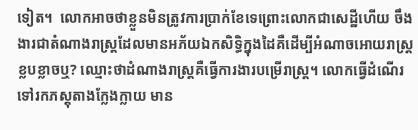ទៀត។  លោកអាចថាខ្លួនមិនត្រូវការប្រាក់ខែទេព្រោះលោកជាសេដ្ឋីហើយ ចឹងងារជាតំណាងរាស្ត្រដែលមានអភ័យឯកសិទ្ធិក្នុងដៃគឺដើម្បីអំណាចអោយរាស្ត្រខ្លបខ្លាចឬ? ឈ្មោះថាដំណាងរាស្ត្រគឺធ្វើការងារបម្រើរាស្ត្រ។ លោកធ្វើដំណើរទៅរកភស្តុតាងក្លែងក្លាយ មាន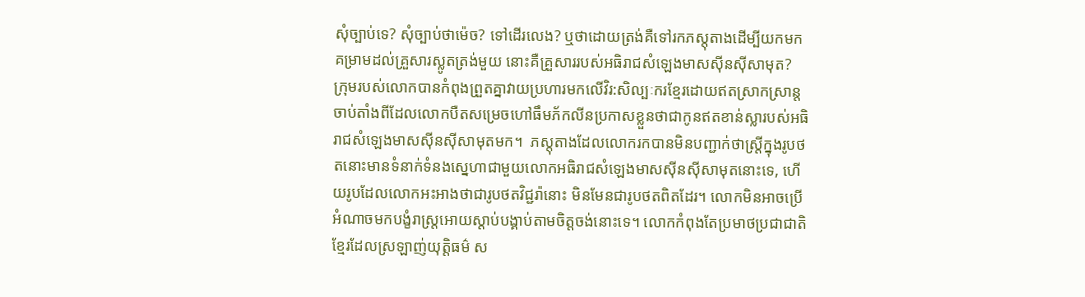សុំច្បាប់ទេ? សុំច្បាប់ថាម៉េច? ទៅដើរលេង? ឬថាដោយត្រង់គឺទៅរកភស្តុតាងដើម្បីយកមកគម្រាមដល់គ្រួសារស្លូតត្រង់មួយ នោះគឺគ្រួសាររបស់អធិរាជសំឡេងមាសស៊ីនស៊ីសាមុត?  ក្រុមរបស់លោកបានកំពុងព្រួតគ្នាវាយប្រហារមកលើវិរ:សិល្បៈករខ្មែរដោយឥតស្រាកស្រាន្តចាប់តាំងពីដែលលោកបឺតសម្រេចហៅធឹមភ័កលីនប្រកាសខ្លួនថាជាកូនឥតខាន់ស្លារបស់អធិរាជសំឡេងមាសស៊ីនស៊ីសាមុតមក។  ភស្តុតាងដែលលោករកបានមិនបញ្ជាក់ថាស្ត្រីក្នុងរូបថតនោះមានទំនាក់ទំនងស្នេហាជាមួយលោកអធិរាជសំឡេងមាសស៊ីនស៊ីសាមុតនោះទេ, ហើយរូបដែលលោកអះអាងថាជារូបថតវិជ្ជរ៉ានោះ មិនមែនជារូបថតពិតដែរ។ លោកមិនអាចប្រើអំណាចមកបង្ខំរាស្ត្រអោយស្ដាប់បង្គាប់តាមចិត្តចង់នោះទេ។ លោកកំពុងតែប្រមាថប្រជាជាតិខ្មែរដែលស្រឡាញ់យុត្តិធម៌ ស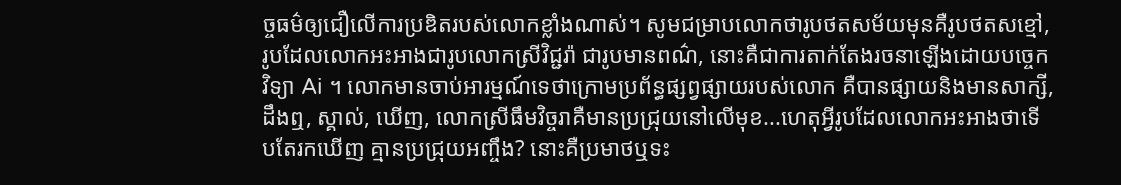ច្ចធម៌ឲ្យជឿលើការប្រឌិតរបស់លោកខ្លាំងណាស់។ សូមជម្រាបលោកថារូបថតសម័យមុនគឺរូបថតសខ្មៅ, រូបដែលលោកអះអាងជារូបលោកស្រីវិជ្ជរ៉ា ជារូបមានពណ៌, នោះគឺជាការតាក់តែងរចនាឡើងដោយបច្ចេកវិទ្យា Ai ។ លោកមានចាប់អារម្មណ៍ទេថាក្រោមប្រព័ន្ធផ្សព្វផ្សាយរបស់លោក គឺបានផ្សាយនិងមានសាក្សី, ដឹងឮ, ស្គាល់, ឃើញ, លោកស្រីធឹមវិច្ចរាគឺមានប្រជ្រុយនៅលើមុខ...ហេតុអ្វីរូបដែលលោកអះអាងថាទើបតែរកឃើញ គ្មានប្រជ្រុយអញ្ចឹង? នោះគឺប្រមាថឬទះ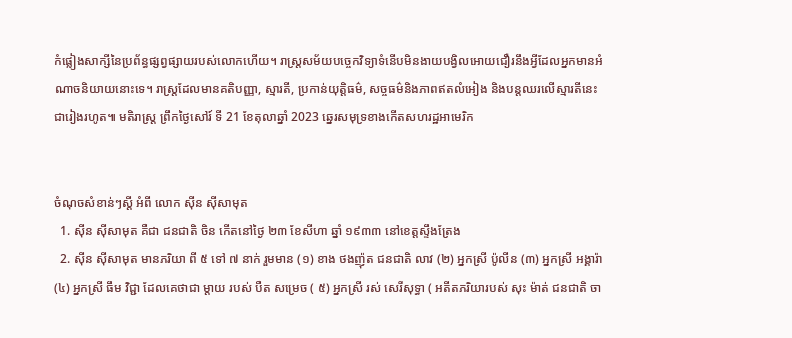កំផ្លៀងសាក្សីនៃប្រព័ន្ធផ្សព្វផ្សាយរបស់លោកហើយ។ រាស្ត្រសម័យបច្ចេកវិទ្យាទំនើបមិនងាយបង្វិលអោយជឿរនឹងអ្វីដែលអ្នកមានអំណាចនិយាយនោះទេ។ រាស្ត្រដែលមានគតិបញ្ញា, ស្មារតី, ប្រកាន់យុត្តិធម៌, សច្ចធម៌និងភាពឥតលំអៀង និងបន្តឈរលើស្មារតីនេះជារៀងរហូត៕ មតិរាស្ត្រ ព្រឹកថ្ងៃសៅរ៍ ទី 21 ខែតុលាឆ្នាំ 2023 ឆ្នេរសមុទ្រខាងកើតសហរដ្ឋអាមេរិក


ចំណុចសំខាន់ៗស្តី អំពី លោក ស៊ីន ស៊ីសាមុត
  1. ស៊ីន ស៊ីសាមុត គឺជា ជនជាតិ ចិន កើតនៅថ្ងៃ ២៣ ខែសីហា ឆ្នាំ ១៩៣៣ នៅខេត្តស្ទឹងត្រែង
  2. ស៊ីន ស៊ីសាមុត មានភរិយា ពី ៥ ទៅ ៧ នាក់ រួមមាន (១) ខាង ថងញ៉ុត ជនជាតិ លាវ (២) អ្នកស្រី ប៉ូលីន (៣) អ្នកស្រី អង្គារ៉ា (៤) អ្នកស្រី ធឹម វិជ្ជា ដែលគេថាជា ម្តាយ របស់ បឺត សម្រេច ( ៥) អ្នកស្រី រស់ សេរីសុទ្ធា ( អតីតភរិយារបស់ សុះ ម៉ាត់ ជនជាតិ ចា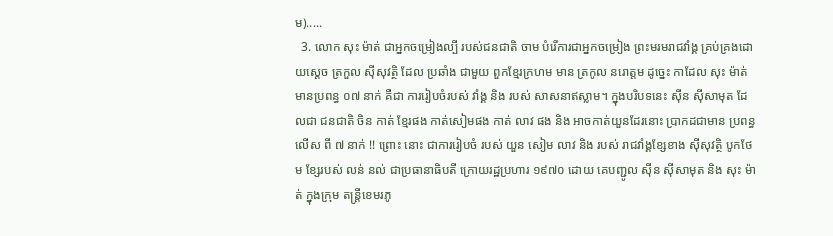ម).....
  3. លោក សុះ ម៉ាត់ ជាអ្នកចម្រៀងល្បី របស់ជនជាតិ ចាម បំរើការជាអ្នកចម្រៀង ព្រះមរមរាជវាំង្គ គ្រប់គ្រងដោយស្តេច ត្រកួល ស៊ីសុវត្ថិ ដែល ប្រឆាំង ជាមួយ ពួកខ្មែរក្រហម មាន ត្រកូល នរោត្តម ដូច្នេះ កាដែល សុះ ម៉ាត់ មានប្រពន្ធ ០៧ នាក់ គឺជា ការរៀបចំរបស់ វាំង្គ និង របស់ សាសនាឥស្លាម។ ក្នុងបរិបទនេះ ស៊ីន ស៊ីសាមុត ដែលជា ជនជាតិ ចិន កាត់ ខ្មែរផង កាត់សៀមផង កាត់ លាវ ផង និង អាចកាត់យួនដែរនោះ ប្រាកដជាមាន ប្រពន្ធ លើស ពី ៧ នាក់ !! ព្រោះ នោះ ជាការរៀបចំ របស់ យួន សៀម លាវ និង របស់ រាជវាំង្គខ្សែខាង ស៊ីសុវត្ថិ បូកថែម ខ្សែរបស់ លន់ នល់ ជាប្រធានាធិបតី ក្រោយរដ្ឋប្រហារ ១៩៧០ ដោយ គេបញ្ជូល ស៊ីន ស៊ីសាមុត និង សុះ ម៉ាត់ ក្នុងក្រុម តន្រ្តីខេមរភូ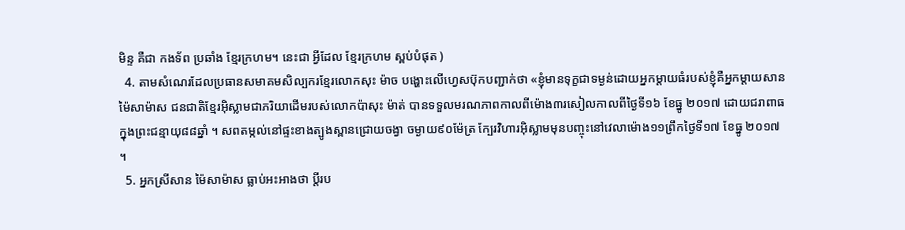មិន្ទ គឺជា កងទ័ព ប្រឆាំង ខ្មែរក្រហម។ នេះជា អ្វីដែល ខ្មែរក្រហម ស្ពប់បំផុត )
  4. តាមសំណេរដែលប្រធានសមាគមសិល្បករខ្មែរលោកសុះ ម៉ាច បង្ហោះលើហ្វេសប៊ុកបញ្ជាក់ថា «ខ្ញុំមានទុក្ខជាទម្ងន់ដោយអ្នកម្តាយធំរបស់ខ្ញុំគឺអ្នកម្តាយសាន ម៉ៃសាម៉ាស ជនជាតិខ្មែរអ៊ិស្លាមជាភរិយាដើមរបស់លោកប៉ាសុះ ម៉ាត់ បានទទួលមរណភាពកាលពីម៉ោង៣រសៀលកាលពីថ្ងៃទី១៦ ខែធ្នូ ២០១៧ ដោយជរាពាធក្នុងព្រះជន្មាយុ៨៨ឆ្នាំ ។ សពតម្កល់នៅផ្ទះខាងត្បូងស្ពានជ្រោយចង្វា ចម្ងាយ៩០ម៉ែត្រ ក្បែរវិហារអ៊ិស្លាមមុនបញ្ចុះនៅវេលាម៉ោង១១ព្រឹកថ្ងៃទី១៧ ខែធ្នូ ២០១៧ ។
  5. អ្នកស្រីសាន ម៉ៃសាម៉ាស ធ្លាប់អះអាងថា ប្តីរប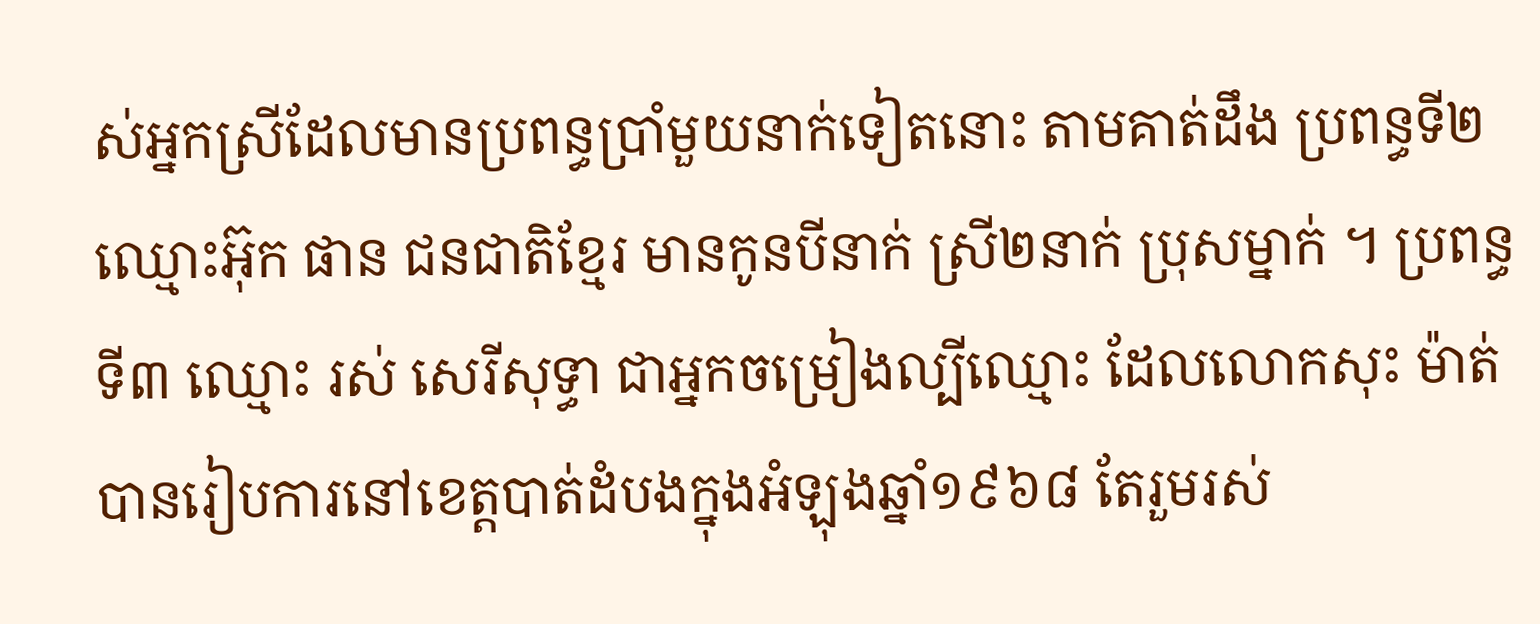ស់អ្នកស្រីដែលមានប្រពន្ធប្រាំមួយនាក់ទៀតនោះ តាមគាត់ដឹង ប្រពន្ធទី២ ឈ្មោះអ៊ុក ផាន ជនជាតិខ្មែរ មានកូនបីនាក់ ស្រី២នាក់ ប្រុសម្នាក់ ។ ប្រពន្ធទី៣ ឈ្មោះ រស់ សេរីសុទ្ធា ជាអ្នកចម្រៀងល្បីឈ្មោះ ដែលលោកសុះ ម៉ាត់ បានរៀបការនៅខេត្តបាត់ដំបងក្នុងអំឡុងឆ្នាំ១៩៦៨ តែរួមរស់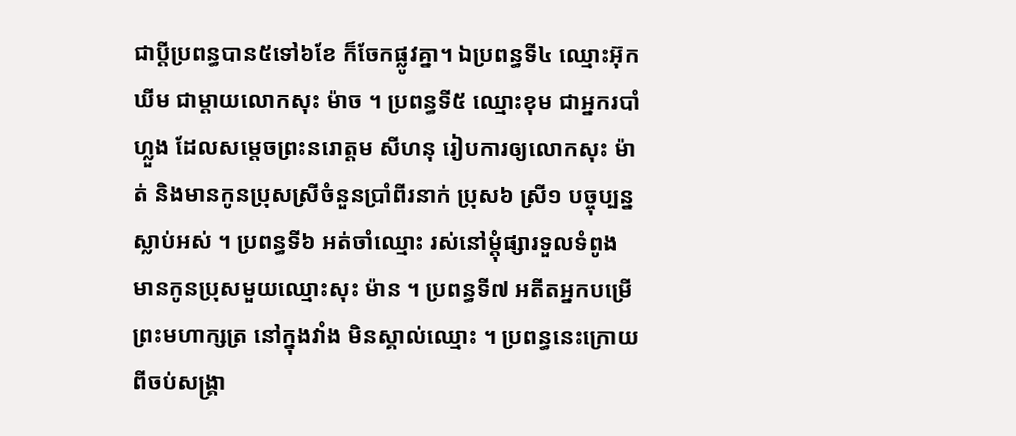ជាប្តីប្រពន្ធបាន៥ទៅ៦ខែ ក៏ចែកផ្លូវគ្នា។ ឯប្រពន្ធទី៤ ឈ្មោះអ៊ុក ឃីម ជាម្តាយលោកសុះ ម៉ាច ។ ប្រពន្ធទី៥ ឈ្មោះខុម ជាអ្នករបាំហ្លួង ដែលសម្តេចព្រះនរោត្តម សីហនុ រៀបការឲ្យលោកសុះ ម៉ាត់ និងមានកូនប្រុសស្រីចំនួនប្រាំពីរនាក់ ប្រុស៦ ស្រី១ បច្ចុប្បន្នស្លាប់អស់ ។ ប្រពន្ធទី៦ អត់ចាំឈ្មោះ រស់នៅម្តុំផ្សារទួលទំពូង មានកូនប្រុសមួយឈ្មោះសុះ ម៉ាន ។ ប្រពន្ធទី៧ អតីតអ្នកបម្រើព្រះមហាក្សត្រ នៅក្នុងវាំង មិនស្គាល់ឈ្មោះ ។ ប្រពន្ធនេះក្រោយពីចប់សង្គ្រា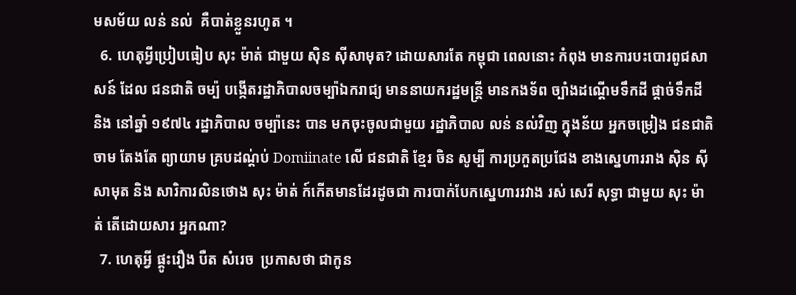មសម័យ លន់ នល់  គឺបាត់ខ្លួនរហូត ។
  6. ហេតុអ្វីប្រៀបធៀប សុះ ម៉ាត់ ជាមួយ ស៊ិន ស៊ីសាមុត? ដោយសារតែ កម្ពុជា ពេលនោះ កំពុង មានការបះបោរពូជសាសន៍ ដែល ជនជាតិ ចម្ប៉ បង្កើតរដ្ឋាភិបាលចម្ប៉ាឯករាជ្យ មាននាយករដ្ឋមន្រ្តី មានកងទ័ព ច្បាំងដណ្តើមទឹកដី ផ្តាច់ទឹកដី និង នៅឆ្នាំ ១៩៧៤ រដ្ឋាភិបាល ចម្ប៉ានេះ បាន មកចុះចូលជាមួយ រដ្ឋាភិបាល លន់ នល់វិញ ក្នុងន័យ អ្នកចម្រៀង ជនជាតិ ចាម តែងតែ ព្យាយាម គ្របដណ្ត់ប់ Domiinate លើ ជនជាតិ ខ្មែរ ចិន សូម្បី ការប្រកួតប្រជែង ខាងស្នេហាររាង ស៊ិន ស៊ីសាមុត និង សារិការលិនថោង សុះ ម៉ាត់ ក៍កើតមានដែរដូចជា ការបាក់បែកស្នេហាររវាង រស់ សេរី សុទ្ធា ជាមួយ សុះ ម៉ាត់ តើដោយសារ អ្នកណា?
  7. ហេតុអ្វី ផ្តូះរឿង បឺត សំរេច  ប្រកាសថា ជាកូន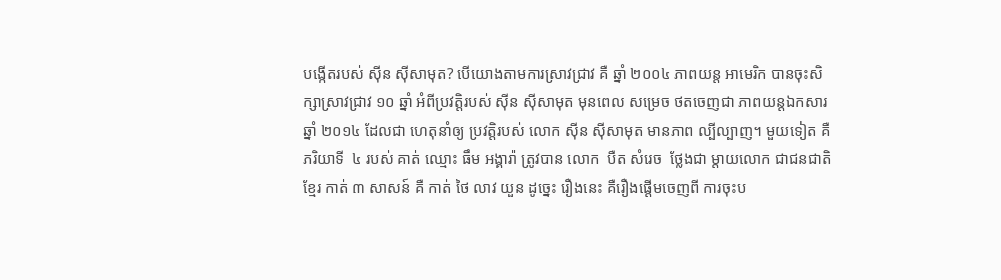បង្កើតរបស់ ស៊ីន ស៊ីសាមុត? បើយោងតាមការស្រាវជ្រាវ គឺ ឆ្នាំ ២០០៤ ភាពយន្ត អាមេរិក បានចុះសិក្សាស្រាវជ្រាវ ១០ ឆ្នាំ អំពីប្រវត្តិរបស់ ស៊ីន ស៊ីសាមុត មុនពេល សម្រេច ថតចេញជា ភាពយន្តឯកសារ ឆ្នាំ ២០១៤ ដែលជា ហេតុនាំឲ្យ ប្រវត្តិរបស់ លោក ស៊ីន ស៊ីសាមុត មានភាព ល្បីល្បាញ។ មួយទៀត គឺ ភរិយាទី  ៤ របស់ គាត់ ឈ្មោះ ធឹម អង្គារ៉ា ត្រូវបាន លោក  បឺត សំរេច  ថ្លែងជា ម្តាយលោក ជាជនជាតិខ្មែរ កាត់ ៣ សាសន៍ គឺ កាត់ ថៃ លាវ យួន ដូច្នេះ រឿងនេះ គឺរឿងផ្តើមចេញពី ការចុះប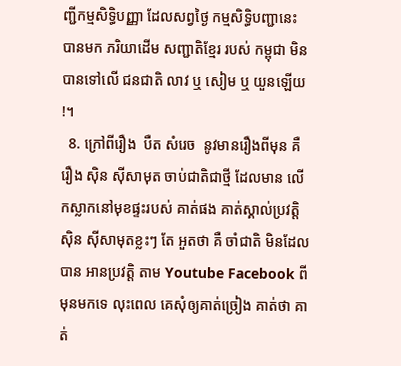ញ្ជីកម្មសិទ្ធិបញ្ញា ដែលសព្វថ្ងៃ កម្មសិទ្ធិបញ្ជានេះ បានមក ភរិយាដើម សញ្ជាតិខ្មែរ របស់ កម្ពុជា មិនបានទៅលើ ជនជាតិ លាវ ឬ សៀម ឬ យួនឡើយ !។
  8. ក្រៅពីរឿង  បឺត សំរេច  នូវមានរឿងពីមុន គឺ រឿង ស៊ិន ស៊ីសាមុត ចាប់ជាតិជាថ្មី ដែលមាន លើកស្លាកនៅមុខផ្ទះរបស់ គាត់ផង គាត់ស្គាល់ប្រវត្តិ ស៊ិន ស៊ីសាមុតខ្លះៗ តែ អួតថា គឺ ចាំជាតិ មិនដែលបាន អានប្រវត្តិ តាម Youtube Facebook ពីមុនមកទេ លុះពេល គេសុំឲ្យគាត់ច្រៀង គាត់ថា គាត់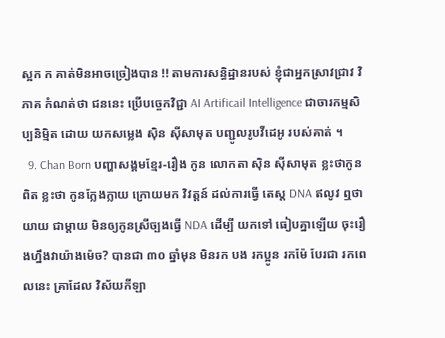ស្អក ក គាត់មិនអាចច្រៀងបាន !! តាមការសន្ធិដ្ឋានរបស់ ខ្ញុំជាអ្នកស្រាវជ្រាវ វិភាគ កំណត់ថា ជននេះ ប្រើបច្ចេកវិជ្ជា AI Artificail Intelligence ជាចារកម្មសិប្បនិម្មិត ដោយ យកសម្លេង ស៊ិន ស៊ីសាមុត បញ្ជូលរូបវីដេអូ របស់គាត់ ។
  9. Chan Born បញ្ហាសង្គមខ្មែរ-រឿង កូន លោកតា ស៊ិន ស៊ីសាមុត ខ្លះថាកូនពិត ខ្លះថា កូនក្លែងក្លាយ ក្រោយមក វិវត្តន៍ ដល់ការធ្វើ តេស្ត DNA ឥលូវ ឮថា យាយ ជាម្តាយ មិនឲ្យកូនស្រីច្បងធ្វើ NDA ដើម្បី យកទៅ ធៀបគ្នាឡើយ ចុះរឿងហ្នឹងវាយ៉ាងម៉េច? បានជា ៣០ ឆ្នាំមុន មិនរក បង រកប្អូន រកម៉ែ បែរជា រកពេលនេះ គ្រាដែល វិស័យកីឡា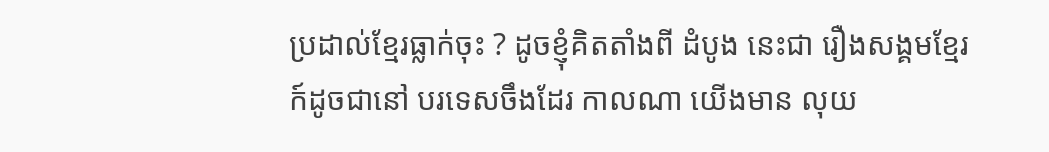ប្រដាល់ខ្មែរធ្លាក់ចុះ ? ដូចខ្ញុំគិតតាំងពី ដំបូង នេះជា រឿងសង្គមខ្មែរ ក៍ដូចជានៅ បរទេសចឹងដែរ កាលណា យើងមាន លុយ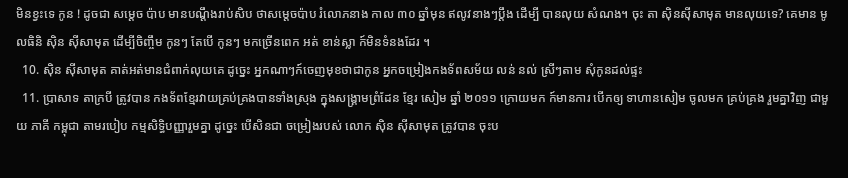មិនខ្វះទេ កូន ! ដូចជា សម្តេច ប៉ាប មានបណ្តឹងរាប់សិប ថាសម្តេចប៉ាប រំលោភនាង កាល ៣០ ឆ្នាំមុន ឥលូវនាងៗប្តឹង ដើម្បី បានលុយ សំណង។ ចុះ តា ស៊ិនស៊ីសាមុត មានលុយទេ? គេមាន មូលធិនិ ស៊ិន ស៊ីសាមុត ដើម្បីចិញ្ចឹម កូនៗ តែបើ កូនៗ មកច្រើនពេក អត់ ខាន់ស្លា ក៍មិនទំនងដែរ ។
  10. ស៊ិន ស៊ីសាមុត គាត់អត់មានជំពាក់លុយគេ ដូច្នេះ អ្នកណាៗក៍ចេញមុខថាជាកូន អ្នកចម្រៀងកងទ័ពសម័យ លន់ នល់ ស្រីៗតាម សុំកូនដល់ផ្ទះ
  11. ប្រាសាទ តាក្របី ត្រូវបាន កងទ័ពខ្មែរវាយគ្រប់គ្រងបានទាំងស្រុង ក្នុងសង្រ្គាមព្រំដែន ខ្មែរ សៀម ឆ្នាំ ២០១១ ក្រោយមក ក៍មានការ បើកឲ្យ ទាហានសៀម ចូលមក គ្រប់គ្រង រួមគ្នាវិញ ជាមួយ ភាគី កម្ពុជា តាមរបៀប កម្មសិទ្ធិបញ្ញារួមគ្នា ដូច្នេះ បើសិនជា ចម្រៀងរបស់ លោក ស៊ិន ស៊ីសាមុត ត្រូវបាន ចុះប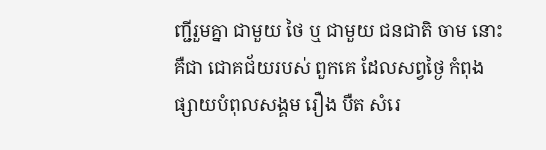ញ្ជីរួមគ្នា ជាមួយ ថៃ ឬ ជាមួយ ជនជាតិ ចាម នោះ គឺជា ជោគជ័យរបស់ ពួកគេ ដែលសព្វថ្ងៃ កំពុង ផ្សាយបំពុលសង្គម រឿង បឺត សំរេ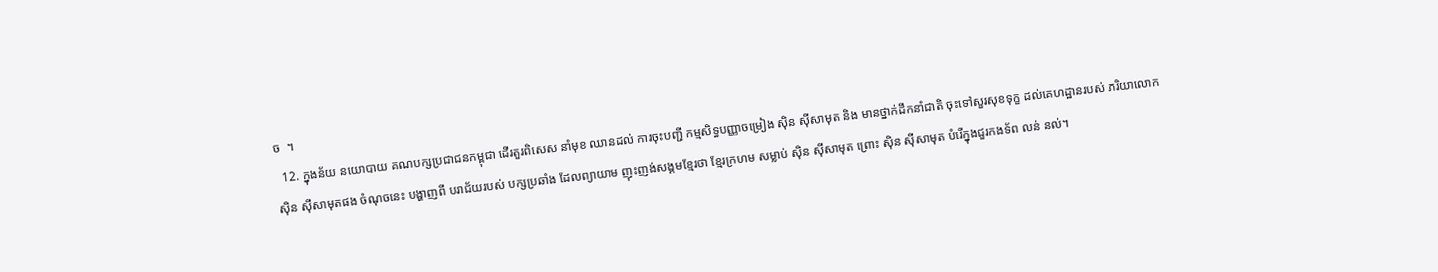ច  ។
  12. ក្នុងន័យ នយោបាយ គណបក្សប្រជាជនកម្ពុជា ដើរតួរពិសេស នាំមុខ ឈានដល់ ការចុះបញ្ជី កម្មសិទ្ធបញ្ញាចម្រៀង ស៊ិន ស៊ីសាមុត និង មានថ្នាក់ដឹកនាំជាតិ ចុះទៅសួរសុខទុក្ខ ដល់គេហដ្ឋានរបស់ ភរិយាលោក ស៊ិន ស៊ីសាមុតផង ចំណុចនេះ បង្ហាញពី បរាជ័យរបស់ បក្សប្រឆាំង ដែលព្យាយាម ញុះញង់សង្គមខ្មែរថា ខ្មែរក្រហម សម្លាប់ ស៊ិន ស៊ីសាមុត ព្រោះ ស៊ិន ស៊ីសាមុត បំរើក្នុងជួរកងទ័ព លន់ នល់។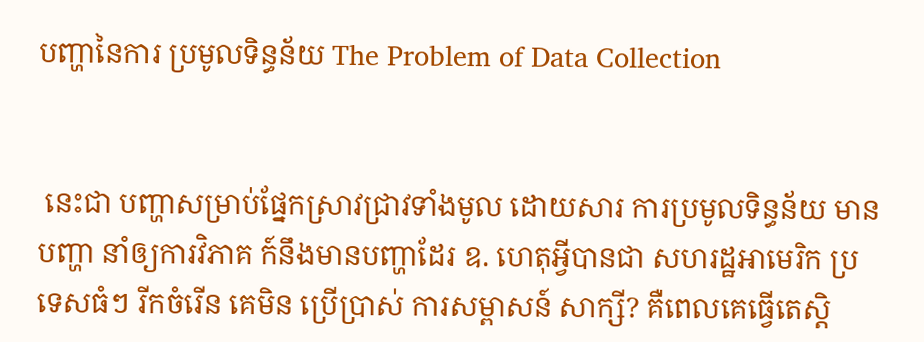បញ្ហានៃការ ប្រមូលទិន្ធន័យ The Problem of Data Collection


 នេះជា បញ្ហាសម្រាប់ផ្នែកស្រាវជ្រាវទាំងមូល ដោយសារ ការប្រមូលទិន្ធន័យ មានបញ្ហា នាំឲ្យការវិភាគ ក៍នឹងមានបញ្ហាដែរ ឧ. ហេតុអ្វីបានជា សហរដ្ឋអាមេរិក ប្រទេសធំៗ រីកចំរើន គេមិន ប្រើប្រាស់ ការសម្ពាសន៍ សាក្សី? គឺពេលគេធ្វើតេស្តិ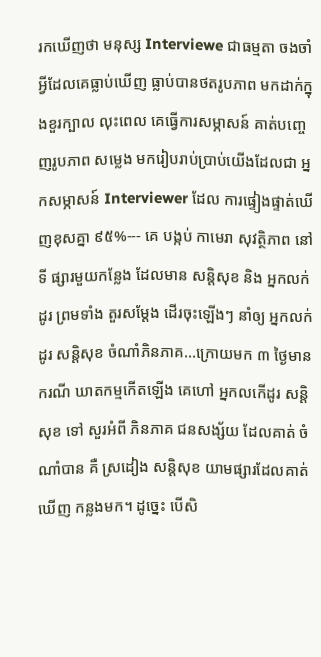រកឃើញថា មនុស្ស Interviewe ជាធម្មតា ចងចាំ អ្វីដែលគេធ្លាប់ឃើញ ធ្លាប់បានថតរូបភាព មកដាក់ក្នុងខួរក្បាល លុះពេល គេធ្វើការសម្ភាសន៍ គាត់បញ្ចេញរូបភាព សម្លេង មករៀបរាប់ប្រាប់យើងដែលជា អ្នកសម្ភាសន៍ Interviewer ដែល ការផ្ទៀងផ្ទាត់ឃើញខុសគ្នា ៩៥%--- គេ បង្កប់ កាមេរា សុវត្ថិភាព នៅ ទី ផ្សារមួយកន្លែង ដែលមាន សន្តិសុខ និង អ្នកលក់ដូរ ព្រមទាំង តួរសម្តែង ដើរចុះឡើងៗ នាំឲ្យ អ្នកលក់ដូរ សន្តិសុខ ចំណាំភិនភាគ...ក្រោយមក ៣ ថ្ងៃមាន ករណី ឃាតកម្មកើតឡើង គេហៅ អ្នកលកើដូរ សន្តិសុខ ទៅ សួរអំពី ភិនភាគ ជនសង្ស័យ ដែលគាត់ ចំណាំបាន គឺ ស្រដៀង សន្តិសុខ យាមផ្សារដែលគាត់ឃើញ កន្លងមក។ ដូច្នេះ បើសិ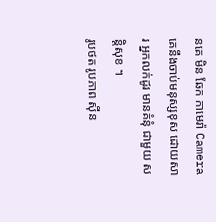នគេ មិន ឆែក កាមេរ៉ា Camera គេនឹងចាប់មនុស្សខុស ដោយសារ អ្នកលក់ដូរ មានគំនុំ ជាមួយ សន្តិសុខ ។
រូបថត រូបភាព ស៊ីន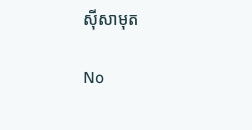ស៊ីសាមុត

No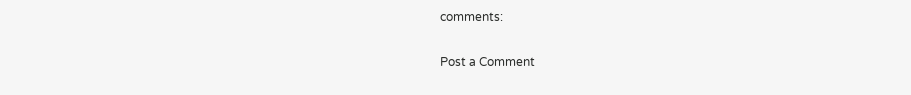comments:

Post a Comment